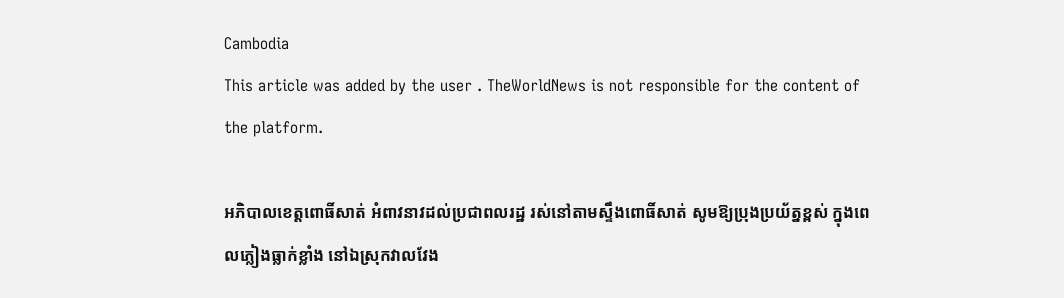Cambodia
This article was added by the user . TheWorldNews is not responsible for the content of the platform.

អភិបាលខេត្តពោធិ៍សាត់ អំពាវនាវដល់ប្រជាពលរដ្ឋ រស់នៅតាមស្ទឹងពោធិ៍សាត់ សូមឱ្យប្រុងប្រយ័ត្នខ្ពស់ ក្នុងពេលភ្លៀងធ្លាក់ខ្លាំង នៅឯស្រុកវាលវែង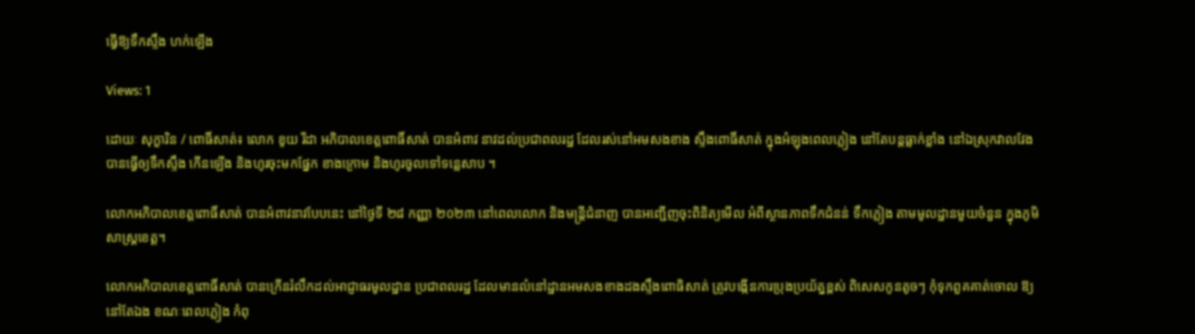ធ្វើឱ្យទឹកស្ទឹង ហក់ឡើង

Views: 1

ដោយៈ សុក្ខារិន / ពោធិ៍សាត់៖ លោក ខូយ រីដា អភិបាលខេត្តពោធិ៍សាត់ បានអំពាវ នាវដល់ប្រជាពលរដ្ឋ ដែលរស់នៅអមសងខាង ស្ទឹងពោធិ៍សាត់ ក្នុងអំឡុងពេលភ្លៀង នៅតែបន្តធ្លាក់ខ្លាំង នៅឯស្រុកវាលវែង បានធ្វើឲ្យទឹកស្ទឹង កើនឡើង និងហូរចុះមកផ្នែក ខាងក្រោម និងហូរចូលទៅទន្លេសាប ។

លោកអភិបាលខេត្តពោធិ៍សាត់ បានអំពាវនាវបែបនេះ នៅថ្ងៃទី ២៨ កញ្ញា ២០២៣ នៅពេលលោក និងមន្ត្រីជំនាញ បានអញ្ជើញចុះពិនិត្យមើល អំពីស្ថានភាពទឹកជំនន់ ទឹកភ្លៀង តាមមូលដ្ឋានមួយចំនួន ក្នុងភូមិសាស្ត្រខេត្ត។

លោកអភិបាលខេត្តពោធិ៍សាត់ បានក្រើនរំលឹកដល់អាជ្ញាធរមូលដ្ឋាន ប្រជាពលរដ្ឋ ដែលមានលំនៅដ្ឋានអមសងខាងដងស្ទឹងពោធិសាត់ ត្រូវបង្កើនការប្រុងប្រយ័ត្នខ្ពស់ ពិសេសកូនតូចៗ កុំទុកពួគគាត់ចោល ឱ្យនៅតែឯង ខណៈពេលភ្លៀង កំពុ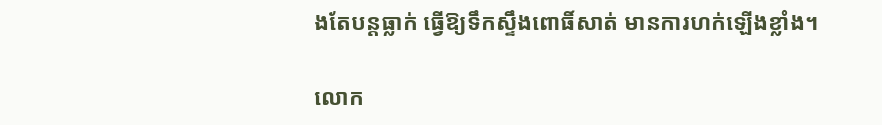ងតែបន្តធ្លាក់ ធ្វើឱ្យទឹកស្ទឹងពោធិ៍សាត់ មានការហក់ឡើងខ្លាំង។

លោក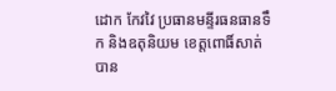ដោក កែវវៃ ប្រធានមន្ទីរធនធានទឹក និងឧតុនិយម ខេត្តពោធិ៍សាត់ បាន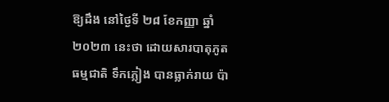ឱ្យដឹង នៅថ្ងៃទី ២៨ ខែកញ្ញា ឆ្នាំ២០២៣ នេះថា ដោយសារបាតុភូតធម្មជាតិ ទឹកភ្លៀង បានធ្លាក់រាយ ប៉ា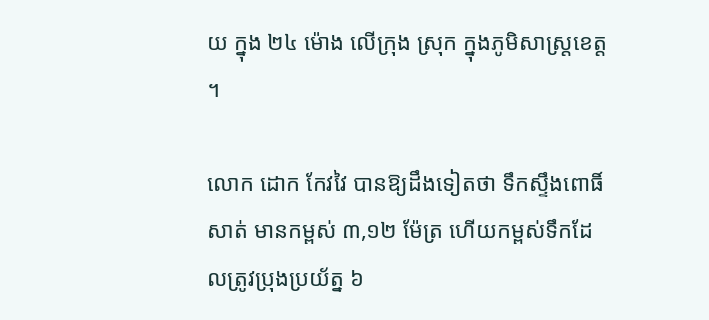យ ក្នុង ២៤ ម៉ោង លើក្រុង ស្រុក ក្នុងភូមិសាស្ត្រខេត្ត ។

លោក ដោក កែវវៃ បានឱ្យដឹងទៀតថា ទឹកស្ទឹងពោធិ៍សាត់ មានកម្ពស់ ៣,១២ ម៉ែត្រ ហើយកម្ពស់ទឹកដែលត្រូវប្រុងប្រយ័ត្ន ៦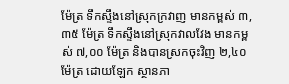ម៉ែត្រ ទឹកស្ទឹងនៅស្រុកក្រវាញ មានកម្ពស់ ៣,៣៥ ម៉ែត្រ ទឹកស្ទឹងនៅស្រុកវាលវែង មានកម្ពស់ ៧,០០ ម៉ែត្រ និងបានស្រកចុះវិញ ២,៤០ ម៉ែត្រ ដោយឡែក ស្ថានភា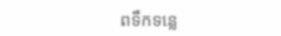ពទឹកទន្លេ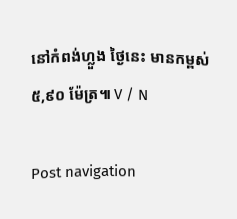នៅកំពង់ហ្លួង ថ្ងៃនេះ មានកម្ពស់ ៥,៩០ ម៉ែត្រ៕ V / N

Post navigation